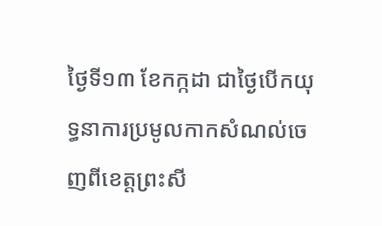ថ្ងៃទី១៣ ខែកក្កដា ជាថ្ងៃបើកយុទ្ធនាការប្រមូលកាកសំណល់ចេញពីខេត្តព្រះសី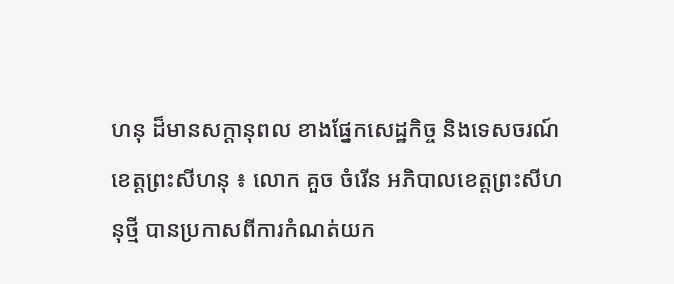ហនុ ដ៏មានសក្ដានុពល ខាងផ្នែកសេដ្ឋកិច្ច និងទេសចរណ៍
ខេត្តព្រះសីហនុ ៖ លោក គួច ចំរើន អភិបាលខេត្តព្រះសីហនុថ្មី បានប្រកាសពីការកំណត់យក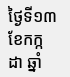ថ្ងៃទី១៣ ខែកក្កដា ឆ្នាំ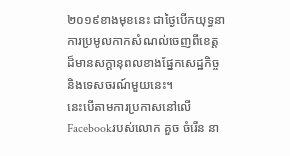២០១៩ខាងមុខនេះ ជាថ្ងៃបើកយុទ្ធនាការប្រមូលកាកសំណល់ចេញពីខេត្ត ដ៏មានសក្ដានុពលខាងផ្នែកសេដ្ឋកិច្ច និងទេសចរណ៍មួយនេះ។
នេះបើតាមការប្រកាសនៅលើ Facebookរបស់លោក គួច ចំរើន នា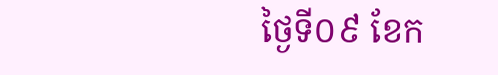ថ្ងៃទី០៩ ខែក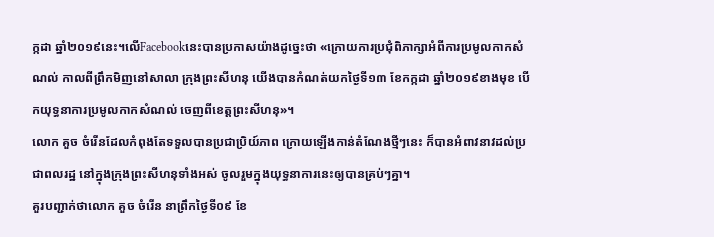ក្កដា ឆ្នាំ២០១៩នេះ។លើFacebookនេះបានប្រកាសយ៉ាងដូច្នេះថា «ក្រោយការប្រជុំពិភាក្សាអំពីការប្រមូលកាកសំណល់ កាលពីព្រឹកមិញនៅសាលា ក្រុងព្រះសីហនុ យើងបានកំណត់យកថ្ងៃទី១៣ ខែកក្កដា ឆ្នាំ២០១៩ខាងមុខ បើកយុទ្ធនាការប្រមូលកាកសំណល់ ចេញពីខេត្តព្រះសីហនុ»។
លោក គួច ចំរើនដែលកំពុងតែទទួលបានប្រជាប្រិយ៍ភាព ក្រោយឡើងកាន់តំណែងថ្មីៗនេះ ក៏បានអំពាវនាវដល់ប្រជាពលរដ្ឋ នៅក្នុងក្រុងព្រះសីហនុទាំងអស់ ចូលរួមក្នុងយុទ្ធនាការនេះឲ្យបានគ្រប់ៗគ្នា។
គួរបញ្ជាក់ថាលោក គួច ចំរើន នាព្រឹកថ្ងៃទី០៩ ខែ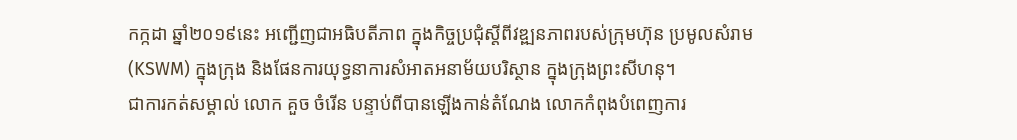កក្កដា ឆ្នាំ២០១៩នេះ អញ្ជើញជាអធិបតីភាព ក្នុងកិច្ចប្រជុំស្តីពីវឌ្ឍនភាពរបស់ក្រុមហ៊ុន ប្រមូលសំរាម (KSWM) ក្នុងក្រុង និងផែនការយុទ្ធនាការសំអាតអនាម័យបរិស្ថាន ក្នុងក្រុងព្រះសីហនុ។
ជាការកត់សម្គាល់ លោក គួច ចំរើន បន្ទាប់ពីបានឡើងកាន់តំណែង លោកកំពុងបំពេញការ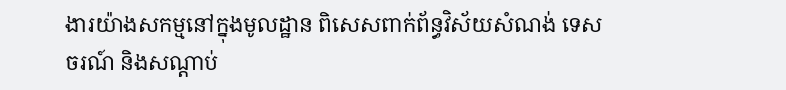ងារយ៉ាងសកម្មនៅក្នុងមូលដ្ឋាន ពិសេសពាក់ព័ន្ធវិស័យសំណង់ ទេសចរណ៍ និងសណ្ដាប់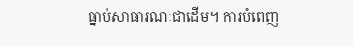ធ្នាប់សាធារណៈជាដើម។ ការបំពេញ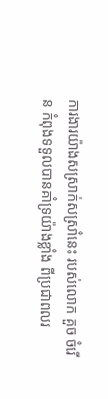ការងារយ៉ាងសស្រាក់សស្រាំនេះ របស់លោក គួច ចំរើន កំពុងទទួលបានគាំទ្រយ៉ាងខ្លាំង ពីប្រជាពលរ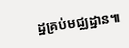ដ្ឋគ្រប់មជ្ឈដ្ឋាន៕